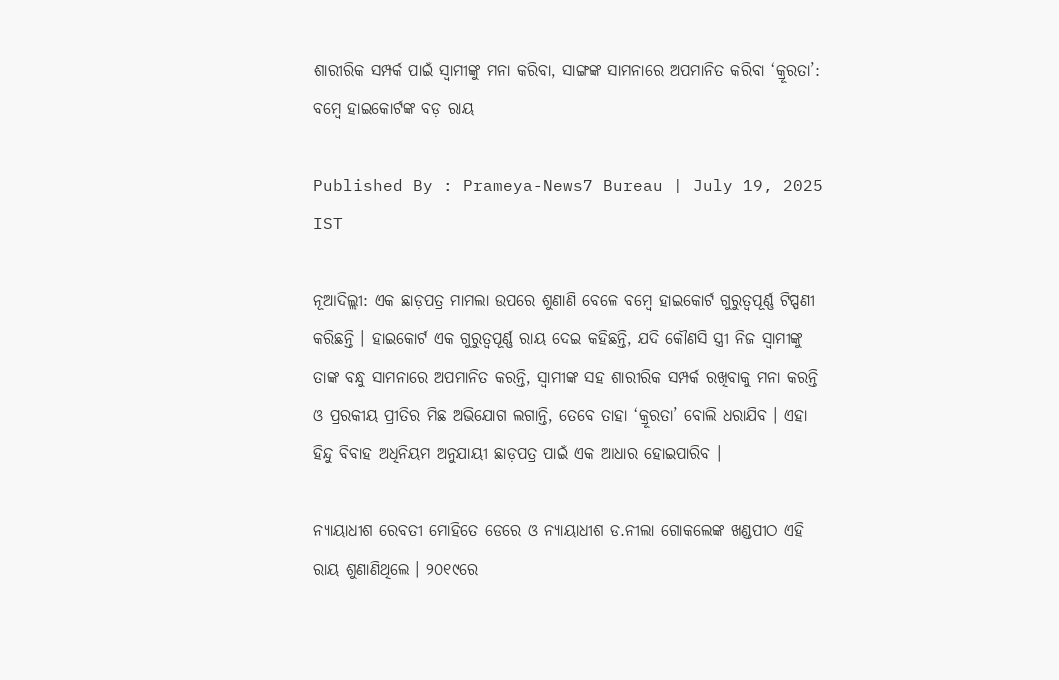ଶାରୀରିକ ସମ୍ପର୍କ ପାଇଁ ସ୍ୱାମୀଙ୍କୁ ମନା କରିବା, ସାଙ୍ଗଙ୍କ ସାମନାରେ ଅପମାନିତ କରିବା ‘କ୍ରୂରତା’: ବମ୍ୱେ ହାଇକୋର୍ଟଙ୍କ ବଡ଼ ରାୟ

Published By : Prameya-News7 Bureau | July 19, 2025 IST

ନୂଆଦିଲ୍ଲୀ: ଏକ ଛାଡ଼ପତ୍ର ମାମଲା ଉପରେ ଶୁଣାଣି ବେଳେ ବମ୍ୱେ ହାଇକୋର୍ଟ ଗୁରୁତ୍ୱପୂର୍ଣ୍ଣ ଟିପ୍ପଣୀ କରିଛନ୍ତି । ହାଇକୋର୍ଟ ଏକ ଗୁରୁତ୍ୱପୂର୍ଣ୍ଣ ରାୟ ଦେଇ କହିଛନ୍ତି, ଯଦି କୌଣସି ସ୍ତ୍ରୀ ନିଜ ସ୍ୱାମୀଙ୍କୁ ତାଙ୍କ ବନ୍ଧୁ ସାମନାରେ ଅପମାନିତ କରନ୍ତି, ସ୍ୱାମୀଙ୍କ ସହ ଶାରୀରିକ ସମ୍ପର୍କ ରଖିବାକୁ ମନା କରନ୍ତି ଓ ପ୍ରରକୀୟ ପ୍ରୀତିର ମିଛ ଅଭିଯୋଗ ଲଗାନ୍ତି, ତେବେ ତାହା ‘କ୍ରୂରତା’ ବୋଲି ଧରାଯିବ । ଏହା ହିନ୍ଦୁ ବିବାହ ଅଧିନିୟମ ଅନୁଯାୟୀ ଛାଡ଼ପତ୍ର ପାଇଁ ଏକ ଆଧାର ହୋଇପାରିବ ।

ନ୍ୟାୟାଧୀଶ ରେବତୀ ମୋହିତେ ଡେରେ ଓ ନ୍ୟାୟାଧୀଶ ଡ.ନୀଲା ଗୋକଲେଙ୍କ ଖଣ୍ଡପୀଠ ଏହି ରାୟ ଶୁଣାଣିଥିଲେ । ୨୦୧୯ରେ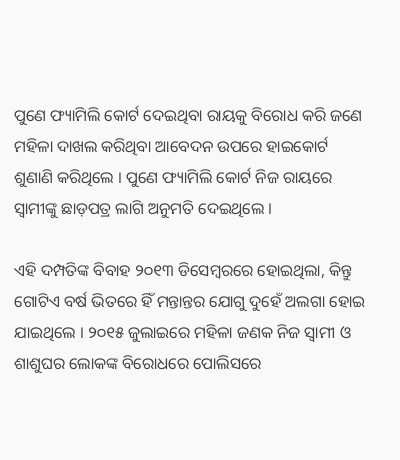ପୁଣେ ଫ୍ୟାମିଲି କୋର୍ଟ ଦେଇଥିବା ରାୟକୁ ବିରୋଧ କରି ଜଣେ ମହିଳା ଦାଖଲ କରିଥିବା ଆବେଦନ ଉପରେ ହାଇକୋର୍ଟ ଶୁଣାଣି କରିଥିଲେ । ପୁଣେ ଫ୍ୟାମିଲି କୋର୍ଟ ନିଜ ରାୟରେ ସ୍ୱାମୀଙ୍କୁ ଛାଡ଼ପତ୍ର ଲାଗି ଅନୁମତି ଦେଇଥିଲେ ।

ଏହି ଦମ୍ପତିଙ୍କ ବିବାହ ୨୦୧୩ ଡିସେମ୍ୱରରେ ହୋଇଥିଲା, କିନ୍ତୁ ଗୋଟିଏ ବର୍ଷ ଭିତରେ ହିଁ ମନ୍ତାନ୍ତର ଯୋଗୁ ଦୁହେଁ ଅଲଗା ହୋଇ ଯାଇଥିଲେ । ୨୦୧୫ ଜୁଲାଇରେ ମହିଳା ଜଣକ ନିଜ ସ୍ୱାମୀ ଓ ଶାଶୁଘର ଲୋକଙ୍କ ବିରୋଧରେ ପୋଲିସରେ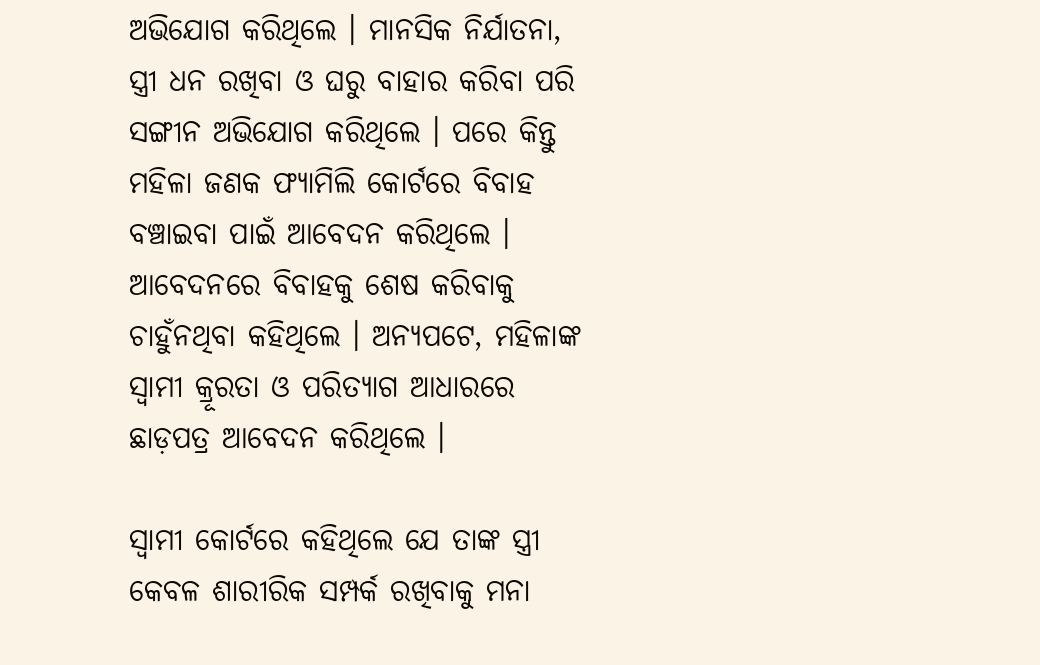ଅଭିଯୋଗ କରିଥିଲେ । ମାନସିକ ନିର୍ଯାତନା, ସ୍ତ୍ରୀ ଧନ ରଖିବା ଓ ଘରୁ ବାହାର କରିବା ପରି ସଙ୍ଗୀନ ଅଭିଯୋଗ କରିଥିଲେ । ପରେ କିନ୍ତୁ ମହିଳା ଜଣକ ଫ୍ୟାମିଲି କୋର୍ଟରେ ବିବାହ ବଞ୍ଚାଇବା ପାଇଁ ଆବେଦନ କରିଥିଲେ । ଆବେଦନରେ ବିବାହକୁ ଶେଷ କରିବାକୁ ଚାହୁଁନଥିବା କହିଥିଲେ । ଅନ୍ୟପଟେ, ମହିଳାଙ୍କ ସ୍ୱାମୀ କ୍ରୂରତା ଓ ପରିତ୍ୟାଗ ଆଧାରରେ ଛାଡ଼ପତ୍ର ଆବେଦନ କରିଥିଲେ ।

ସ୍ୱାମୀ କୋର୍ଟରେ କହିଥିଲେ ଯେ ତାଙ୍କ ସ୍ତ୍ରୀ କେବଳ ଶାରୀରିକ ସମ୍ପର୍କ ରଖିବାକୁ ମନା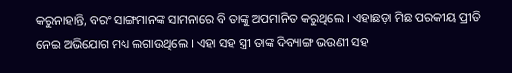କରୁନାହାନ୍ତି, ବରଂ ସାଙ୍ଗମାନଙ୍କ ସାମନାରେ ବି ତାଙ୍କୁ ଅପମାନିତ କରୁଥିଲେ । ଏହାଛଡ଼ା ମିଛ ପରକୀୟ ପ୍ରୀତି ନେଇ ଅଭିଯୋଗ ମଧ୍ୟ ଲଗାଉଥିଲେ । ଏହା ସହ ସ୍ତ୍ରୀ ତାଙ୍କ ଦିବ୍ୟାଙ୍ଗ ଭଉଣୀ ସହ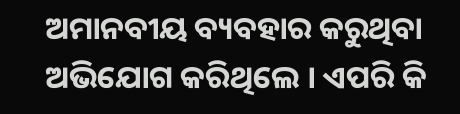ଅମାନବୀୟ ବ୍ୟବହାର କରୁଥିବା ଅଭିଯୋଗ କରିଥିଲେ । ଏପରି କି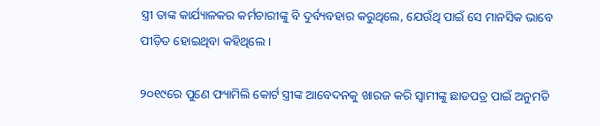ସ୍ତ୍ରୀ ତାଙ୍କ କାର୍ଯ୍ୟାଳକର କର୍ମଚାରୀଙ୍କୁ ବି ଦୁର୍ବ୍ୟବହାର କରୁଥିଲେ, ଯେଉଁଥି ପାଇଁ ସେ ମାନସିକ ଭାବେ ପୀଡ଼ିତ ହୋଇଥିବା କହିଥିଲେ ।

୨୦୧୯ରେ ପୁଣେ ଫ୍ୟାମିଲି କୋର୍ଟ ସ୍ତ୍ରୀଙ୍କ ଆବେଦନକୁ ଖାରଜ କରି ସ୍ୱାମୀଙ୍କୁ ଛାଡପତ୍ର ପାଇଁ ଅନୁମତି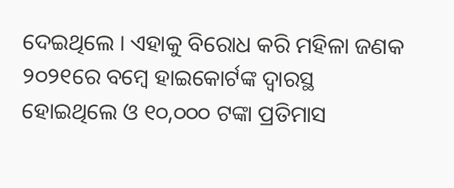ଦେଇଥିଲେ । ଏହାକୁ ବିରୋଧ କରି ମହିଳା ଜଣକ ୨୦୨୧ରେ ବମ୍ୱେ ହାଇକୋର୍ଟଙ୍କ ଦ୍ୱାରସ୍ଥ ହୋଇଥିଲେ ଓ ୧୦,୦୦୦ ଟଙ୍କା ପ୍ରତିମାସ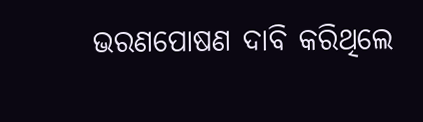ଭରଣପୋଷଣ ଦାବି କରିଥିଲେ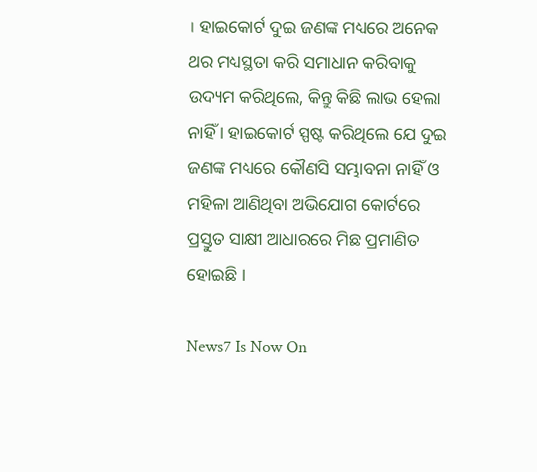। ହାଇକୋର୍ଟ ଦୁଇ ଜଣଙ୍କ ମଧ୍ୟରେ ଅନେକ ଥର ମଧ୍ୟସ୍ଥତା କରି ସମାଧାନ କରିବାକୁ ଉଦ୍ୟମ କରିଥିଲେ, କିନ୍ତୁ କିଛି ଲାଭ ହେଲା ନାହିଁ । ହାଇକୋର୍ଟ ସ୍ପଷ୍ଟ କରିଥିଲେ ଯେ ଦୁଇ ଜଣଙ୍କ ମଧ୍ୟରେ କୌଣସି ସମ୍ଭାବନା ନାହିଁ ଓ ମହିଳା ଆଣିଥିବା ଅଭିଯୋଗ କୋର୍ଟରେ ପ୍ରସ୍ତୁତ ସାକ୍ଷୀ ଆଧାରରେ ମିଛ ପ୍ରମାଣିତ ହୋଇଛି ।

News7 Is Now On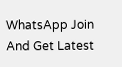WhatsApp Join And Get Latest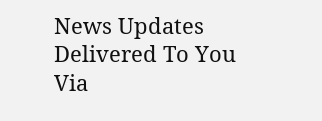News Updates Delivered To You Via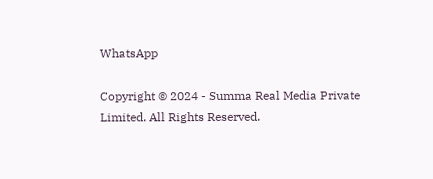WhatsApp

Copyright © 2024 - Summa Real Media Private Limited. All Rights Reserved.